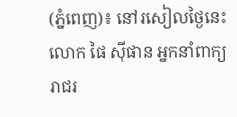(ភ្នំពេញ)៖ នៅរសៀលថ្ងៃនេះលោក ផៃ ស៊ីផាន អ្នកនាំពាក្យរាជរ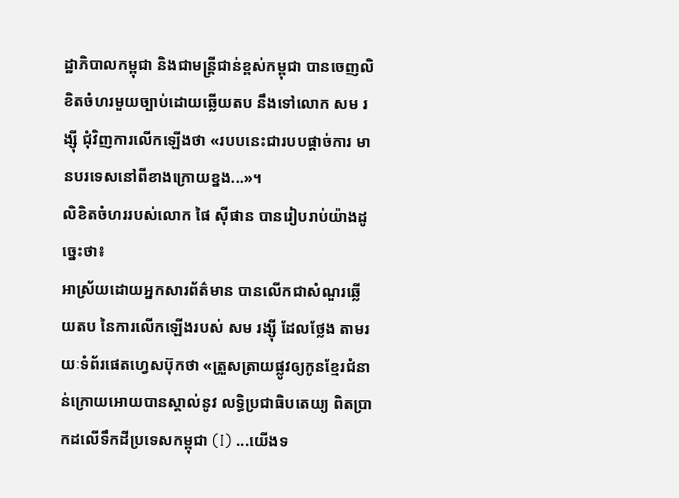ដ្ឋាភិបាលកម្ពុជា និងជាមន្រ្តីជាន់ខ្ពស់កម្ពុជា បានចេញលិខិតចំហរមួយច្បាប់ដោយឆ្លើយតប នឹងទៅលោក សម រង្ស៊ី ជុំវិញការលើកឡើងថា «របបនេះជារបបផ្តាច់ការ មានបរទេសនៅពីខាងក្រោយខ្នង...»។
លិខិតចំហររបស់លោក ផៃ ស៊ីផាន បានរៀបរាប់យ៉ាងដូច្នេះថា៖
អាស្រ័យដោយអ្នកសារព័ត៌មាន បានលើកជាសំណួរឆ្លើយតប នៃការលើកឡើងរបស់ សម រង្ស៊ី ដែលថ្លែង តាមរយៈទំព័រផេតហ្វេសប៊ុកថា «ត្រួសត្រាយផ្លូវឲ្យកូនខ្មែរជំនាន់ក្រោយអោយបានស្គាល់នូវ លទ្ធិប្រជាធិបតេយ្យ ពិតប្រាកដលើទឹកដីប្រទេសកម្ពុជា (I) ...យើងទ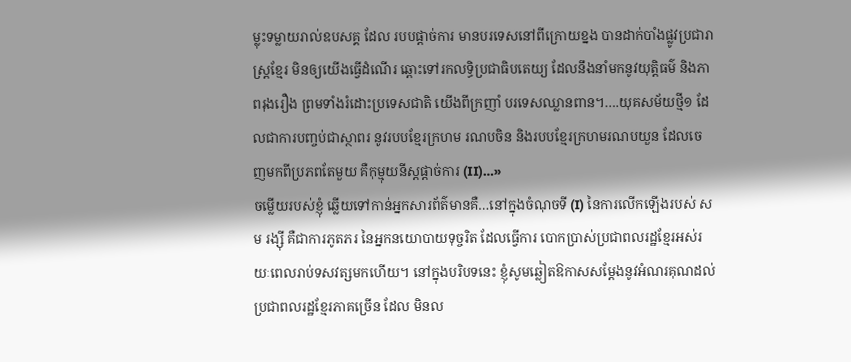ម្លុះទម្លាយរាល់ឧបសគ្គ ដែល របបផ្តាច់ការ មានបរទេសនៅពីក្រោយខ្នង បានដាក់បាំងផ្លូវប្រជារាស្ត្រខ្មែរ មិនឲ្យយើងធ្វើដំណើរ ឆ្ពោះទៅរកលទ្ធិប្រជាធិបតេយ្យ ដែលនឹងនាំមកនូវយុត្តិធម៌ និងភាពរុងរឿង ព្រមទាំងរំដោះប្រទេសជាតិ យើងពីក្រញាំ បរទេសឈ្លានពាន។….យុគសម័យថ្មី១ ដែលជាការបញ្ចប់ជាស្ថាពរ នូវរបបខ្មែរក្រហម រណបចិន និងរបបខ្មែរក្រហមរណបយួន ដែលចេញមកពីប្រភពតែមួយ គឺកុម្មុយនីស្តផ្តាច់ការ (II)…»
ចម្លើយរបស់ខ្ញុំ ឆ្លើយទៅកាន់អ្នកសារព័ត៌មានគឺ…នៅក្នុងចំណុចទី (I) នៃការលើកឡើងរបស់ សម រង្ស៊ី គឺជាការភូតភរ នៃអ្នកនយោបាយទុច្ចរិត ដែលធ្វើការ បោកប្រាស់ប្រជាពលរដ្ឋខ្មែរអស់រយៈពេលរាប់ទសវត្សមកហើយ។ នៅក្នុងបរិបទនេះ ខ្ញុំសូមឆ្លៀតឱកាសសម្តែងនូវអំណរគុណដល់ប្រជាពលរដ្ឋខ្មែរភាគច្រើន ដែល មិនល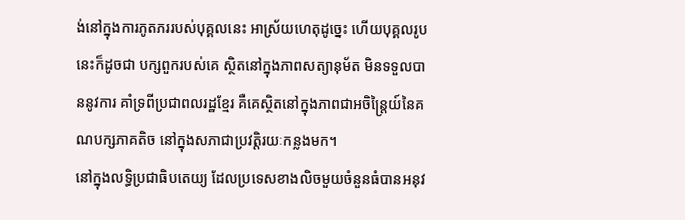ង់នៅក្នុងការភូតភររបស់បុគ្គលនេះ អាស្រ័យហេតុដូច្នេះ ហើយបុគ្គលរូបនេះក៏ដូចជា បក្សពួករបស់គេ ស្ថិតនៅក្នុងភាពសត្យានុម័ត មិនទទួលបាននូវការ គាំទ្រពីប្រជាពលរដ្ឋខ្មែរ គឺគេស្ថិតនៅក្នុងភាពជាអចិន្ត្រៃយ៍នៃគណបក្សភាគតិច នៅក្នុងសភាជាប្រវត្តិរយៈកន្លងមក។
នៅក្នុងលទ្ធិប្រជាធិបតេយ្យ ដែលប្រទេសខាងលិចមួយចំនួនធំបានអនុវ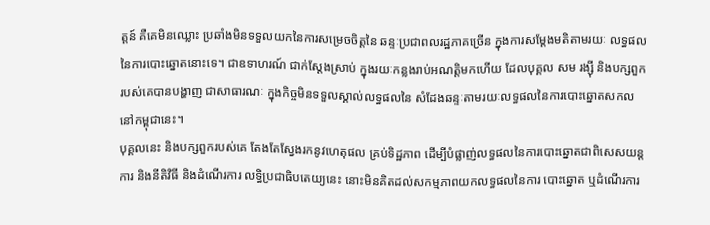ត្តន៍ គឺគេមិនឈ្លោះ ប្រឆាំងមិនទទួលយកនៃការសម្រេចចិត្តនៃ ឆន្ទៈប្រជាពលរដ្ឋភាគច្រើន ក្នុងការសម្តែងមតិតាមរយៈ លទ្ធផលនៃការបោះឆ្នោតនោះទេ។ ជាឧទាហរណ៍ ជាក់ស្តែងស្រាប់ ក្នុងរយៈកន្លងរាប់អណត្តិមកហើយ ដែលបុគ្គល សម រង្ស៊ី និងបក្សពួករបស់គេបានបង្ហាញ ជាសាធារណៈ ក្នុងកិច្ចមិនទទួលស្គាល់លទ្ធផលនៃ សំដែងឆន្ទៈតាមរយៈលទ្ធផលនៃការបោះឆ្នោតសកលនៅកម្ពុជានេះ។
បុគ្គលនេះ និងបក្សពួករបស់គេ តែងតែស្វែងរកនូវហេតុផល គ្រប់ទិដ្ឋភាព ដើម្បីបំផ្លាញ់លទ្ធផលនៃការបោះឆ្នោតជាពិសេសយន្តការ និងនីតិវិធី និងដំណើរការ លទ្ធិប្រជាធិបតេយ្យនេះ នោះមិនគិតដល់សកម្មភាពយកលទ្ធផលនៃការ បោះឆ្នោត ឬដំណើរការ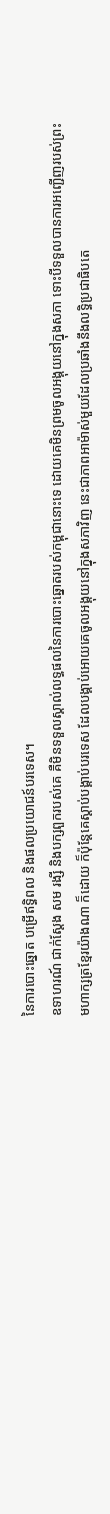នៃការបោះឆ្នោត បម្រើឥទ្ធិពល និងផលប្រយោជន៍បរទេស។
ឧទាហរណ៍ ជាក់ស្ដែង សម រង្សី និងបក្សពួករបស់គេ គឺមិនទទួលស្គាល់លទ្ធផលនៃការបោះឆ្នោតរបស់កម្ពុជានោះទេ ដោយគេមិនព្រមចូលអង្គុយនៅក្នុងសភា ទោះបីទទួលបានការអញ្ជើញរបស់ព្រះមហាក្សត្រខ្មែរយ៉ាងណា ក៏ដោយ ក៏ប៉ុន្តែគេស្ដាប់បង្គាប់បរទេស ដែលបង្គាប់អោយគេចូលអង្គុយនៅក្នុងសភាវិញ នេះជាភាពអាម៉ាស់មួយដែលប្រឆាំងនឹងលទ្ធិប្រជាធិបតេ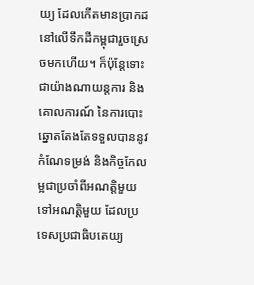យ្យ ដែលកើតមានប្រាកដនៅលើទឹកដីកម្ពុជារួចស្រេចមកហើយ។ ក៏ប៉ុន្តែទោះជាយ៉ាងណាយន្តការ និងគោលការណ៍ នៃការបោះឆ្នោតតែងតែទទួលបាននូវកំណែទម្រង់ និងកិច្ចកែលម្អជាប្រចាំពីអណត្តិមួយទៅអណត្តិមួយ ដែលប្រទេសប្រជាធិបតេយ្យ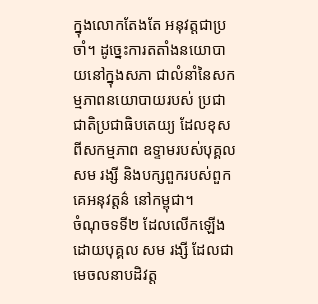ក្នុងលោកតែងតែ អនុវត្តជាប្រចាំ។ ដូច្នេះការតតាំងនយោបាយនៅក្នុងសភា ជាលំនាំនៃសកម្មភាពនយោបាយរបស់ ប្រជាជាតិប្រជាធិបតេយ្យ ដែលខុសពីសកម្មភាព ឧទ្ទាមរបស់បុគ្គល សម រង្សី និងបក្សពួករបស់ពួកគេអនុវត្តន៌ នៅកម្ពុជា។
ចំណុចទទី២ ដែលលើកឡើងដោយបុគ្គល សម រង្សី ដែលជាមេចលនាបដិវត្ត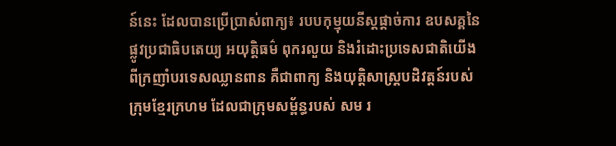ន៍នេះ ដែលបានប្រើប្រាស់ពាក្យ៖ របបកុម្មុយនីស្តផ្ដាច់ការ ឧបសគ្គនៃផ្លូវប្រជាធិបតេយ្យ អយុត្តិធម៌ ពុករលួយ និងរំដោះប្រទេសជាតិយើង ពីក្រញាំបរទេសឈ្លានពាន គឺជាពាក្យ និងយុត្តិសាស្ត្របដិវត្តន៍របស់ក្រុមខ្មែរក្រហម ដែលជាក្រុមសម្ព័ន្ធរបស់ សម រ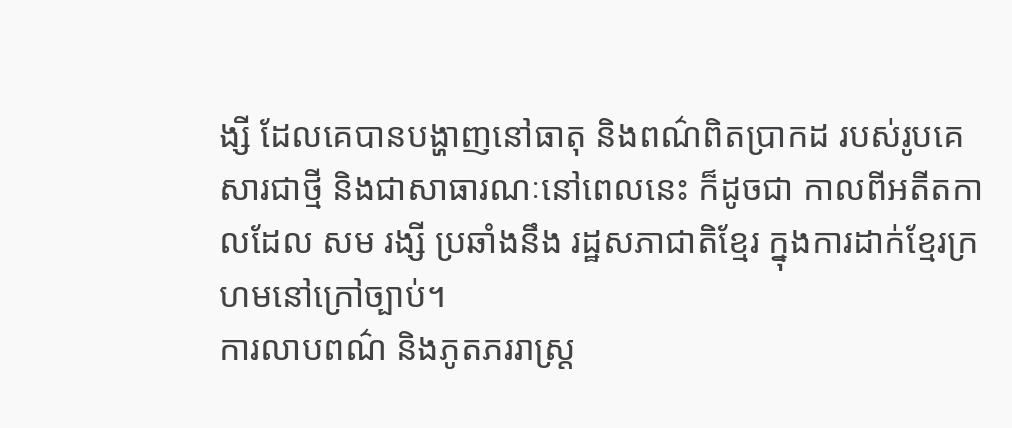ង្សី ដែលគេបានបង្ហាញនៅធាតុ និងពណ៌ពិតប្រាកដ របស់រូបគេសារជាថ្មី និងជាសាធារណៈនៅពេលនេះ ក៏ដូចជា កាលពីអតីតកាលដែល សម រង្សី ប្រឆាំងនឹង រដ្ឋសភាជាតិខ្មែរ ក្នុងការដាក់ខ្មែរក្រហមនៅក្រៅច្បាប់។
ការលាបពណ៌ និងភូតភររាស្ត្រ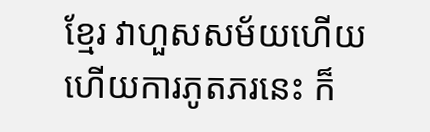ខ្មែរ វាហួសសម័យហើយ ហើយការភូតភរនេះ ក៏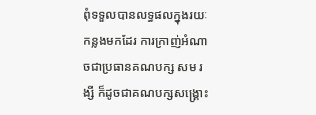ពុំទទួលបានលទ្ធផលក្នុងរយៈកន្លងមកដែរ ការក្រាញ់អំណាចជាប្រធានគណបក្ស សម រង្សី ក៏ដូចជាគណបក្សសង្គ្រោះ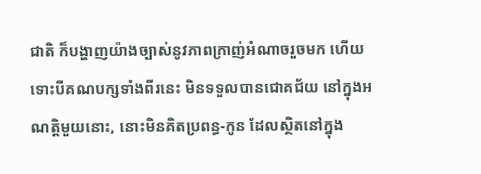ជាតិ ក៏បង្ហាញយ៉ាងច្បាស់នូវភាពក្រាញ់អំណាចរួចមក ហើយទោះបីគណបក្សទាំងពីរនេះ មិនទទួលបានជោគជ័យ នៅក្នុងអណត្តិមួយនោះ, នោះមិនគិតប្រពន្ធ-កូន ដែលស្ថិតនៅក្នុង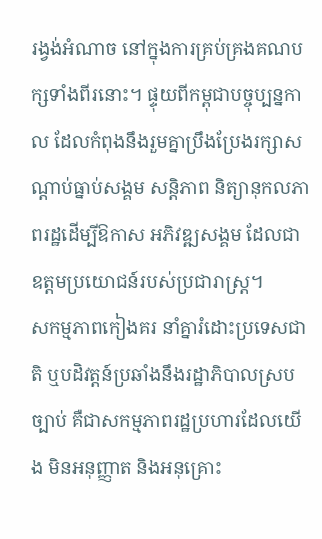រង្វង់អំណាច នៅក្នុងការគ្រប់គ្រងគណបក្សទាំងពីរនោះ។ ផ្ទុយពីកម្ពុជាបច្ចុប្បន្នកាល ដែលកំពុងនឹងរួមគ្នាប្រឹងប្រែងរក្សាសណ្តាប់ធ្នាប់សង្គម សន្តិភាព និត្យានុកលភាពរដ្ឋដើម្បីឱកាស អភិវឌ្ឍសង្គម ដែលជាឧត្តមប្រយោជន៍របស់ប្រជារាស្រ្ត។
សកម្មភាពកៀងគរ នាំគ្នារំដោះប្រទេសជាតិ ឬបដិវត្តន៍ប្រឆាំងនឹងរដ្ឋាភិបាលស្របច្បាប់ គឺជាសកម្មភាពរដ្ឋប្រហារដែលយើង មិនអនុញ្ញាត និងអនុគ្រោះ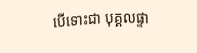បើទោះជា បុគ្គលផ្ទា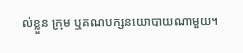ល់ខ្លួន ក្រុម ឬគណបក្សនយោបាយណាមួយ។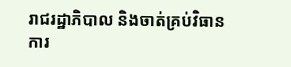រាជរដ្ឋាភិបាល និងចាត់គ្រប់វិធានការ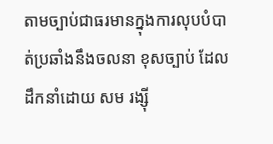តាមច្បាប់ជាធរមានក្នុងការលុបបំបាត់ប្រឆាំងនឹងចលនា ខុសច្បាប់ ដែលដឹកនាំដោយ សម រង្ស៊ី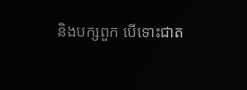និងបក្សពួក បើទោះជាត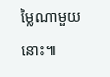ម្លៃណាមួយនោះ៕